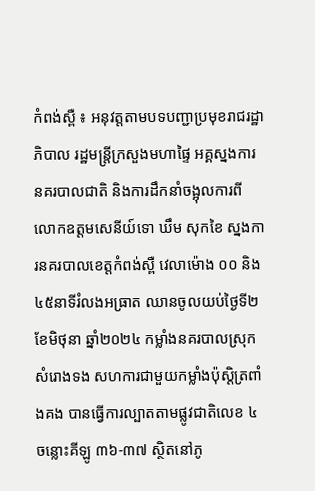កំពង់ស្ពឺ ៖ អនុវត្តតាមបទបញ្ជាប្រមុខរាជរដ្ឋាភិបាល រដ្ឋមន្ត្រីក្រសួងមហាផ្ទៃ អគ្គស្នងការនគរបាលជាតិ និងការដឹកនាំចង្អុលការពី លោកឧត្ដមសេនីយ៍ទោ ឃឹម សុកខៃ ស្នងការនគរបាលខេត្តកំពង់ស្ពឺ វេលាម៉ោង ០០ និង ៤៥នាទីរំលងអធ្រាត ឈានចូលយប់ថ្ងៃទី២ ខែមិថុនា ឆ្នាំ២០២៤ កម្លាំងនគរបាលស្រុកសំរោងទង សហការជាមួយកម្លាំងប៉ុស្ដិត្រពាំងគង បានធ្វើការល្បាតតាមផ្លូវជាតិលេខ ៤ ចន្លោះគីឡូ ៣៦-៣៧ ស្ថិតនៅភូ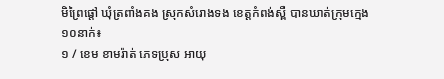មិព្រៃផ្ដៅ ឃុំត្រពាំងគង ស្រុកសំរោងទង ខេត្តកំពង់ស្ពឺ បានឃាត់ក្រុមក្មេង ១០នាក់៖
១ / ខេម ខាមរ៉ាត់ ភេទប្រុស អាយុ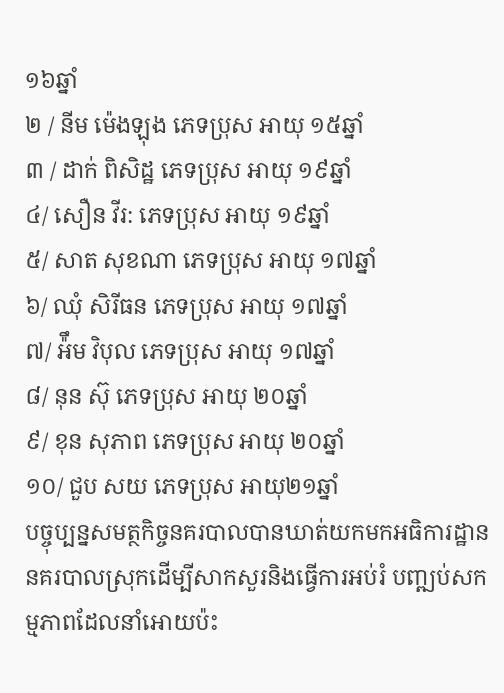១៦ឆ្នាំ
២ / នីម ម៉េងឡុង ភេទប្រុស អាយុ ១៥ឆ្នាំ
៣ / ដាក់ ពិសិដ្ឋ ភេទប្រុស អាយុ ១៩ឆ្នាំ
៤/ សឿន វីរ: ភេទប្រុស អាយុ ១៩ឆ្នាំ
៥/ សាត សុខណា ភេទប្រុស អាយុ ១៧ឆ្នាំ
៦/ ឈុំ សិរីធន ភេទប្រុស អាយុ ១៧ឆ្នាំ
៧/ អ៉ឹម វិបុល ភេទប្រុស អាយុ ១៧ឆ្នាំ
៨/ នុន ស៊ុ ភេទប្រុស អាយុ ២០ឆ្នាំ
៩/ ខុន សុភាព ភេទប្រុស អាយុ ២០ឆ្នាំ
១០/ ជួប សយ ភេទប្រុស អាយុ២១ឆ្នាំ
បច្ចុប្បន្នសមត្ថកិច្ចនគរបាលបានឃាត់យកមកអធិការដ្ឋាននគរបាលស្រុកដេីម្បីសាកសួរនិងធ្វើការអប់រំ បញ្ឍប់សកម្មភាពដែលនាំអោយប៉ះ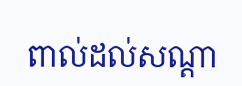ពាល់ដល់សណ្ដា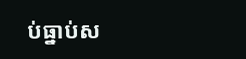ប់ធ្នាប់ស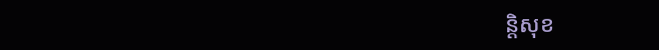ន្តិសុខ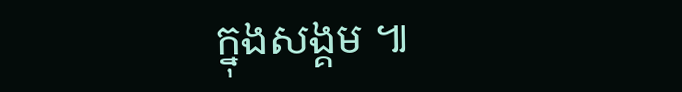ក្នុងសង្គម ៕